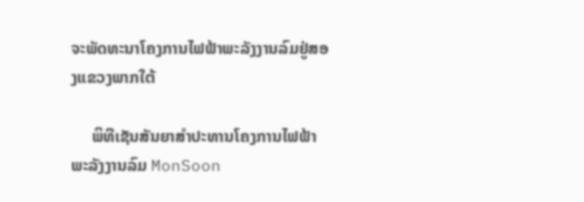ຈະພັດທະນາໂຄງການໄຟຟ້າພະລັງງານລົມຢູ່ສອງແຂວງພາກໃຕ້

     ພິທີເຊັນສັນຍາສຳປະທານໂຄງການໄຟຟ້າພະລັງງານລົມ MonSoon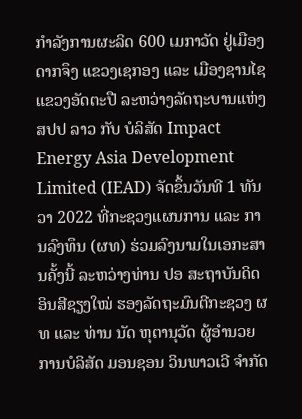ກຳລັງການຜະລິດ 600 ເມກາວັດ ຢູ່ເມືອງດາກຈຶງ ແຂວງເຊກອງ ແລະ ເມືອງຊານໄຊ ແຂວງອັດຕະປື ລະຫວ່າງລັດຖະບານແຫ່ງ ສປປ ລາວ ກັບ ບໍລິສັດ Impact Energy Asia Development Limited (IEAD) ຈັດຂຶ້ນວັນທີ 1 ທັນວາ 2022 ທີ່ກະຊວງແຜນການ ແລະ ການລົງທຶນ (ຜທ) ຮ່ວມລົງນາມໃນເອກະສານຄັ້ງນີ້ ລະຫວ່າງທ່ານ ປອ ສະຖາບັນດິດ ອິນສີຊຽງໃໝ່ ຮອງລັດຖະມົນຕີກະຊວງ ຜທ ແລະ ທ່ານ ນັດ ຫຸຕານຸວັດ ຜູ້ອຳນວຍການບໍລິສັດ ມອນຊອນ ວິນພາວເວີ ຈຳກັດ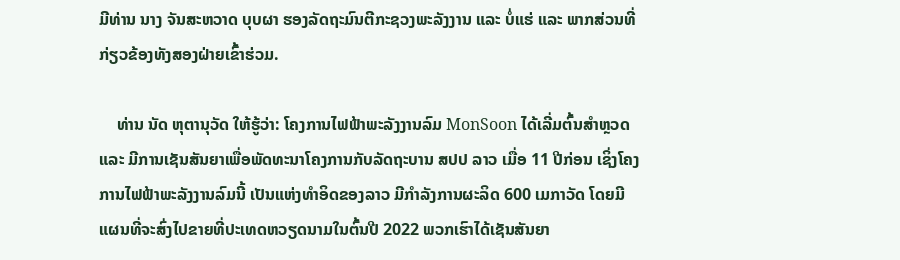ມີທ່ານ ນາງ ຈັນສະຫວາດ ບຸບຜາ ຮອງລັດຖະມົນຕີກະຊວງພະລັງງານ ແລະ ບໍ່ແຮ່ ແລະ ພາກສ່ວນທີ່ກ່ຽວຂ້ອງທັງສອງຝ່າຍເຂົ້າຮ່ວມ.

    ທ່ານ ນັດ ຫຸຕານຸວັດ ໃຫ້ຮູ້ວ່າ: ໂຄງການໄຟຟ້າພະລັງງານລົມ MonSoon ໄດ້ເລີ່ມຕົ້ນສຳຫຼວດ ແລະ ມີການເຊັນສັນຍາເພື່ອພັດທະນາໂຄງການກັບລັດຖະບານ ສປປ ລາວ ເມື່ອ 11 ປີກ່ອນ ເຊິ່ງໂຄງການໄຟຟ້າພະລັງງານລົມນີ້ ເປັນແຫ່ງທຳອິດຂອງລາວ ມີກຳລັງການຜະລິດ 600 ເມກາວັດ ໂດຍມີແຜນທີ່ຈະສົ່ງໄປຂາຍທີ່ປະເທດຫວຽດນາມໃນຕົ້ນປີ 2022 ພວກເຮົາໄດ້ເຊັນສັນຍາ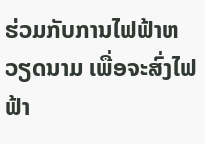ຮ່ວມກັບການໄຟຟ້າຫວຽດນາມ ເພື່ອຈະສົ່ງໄຟຟ້າ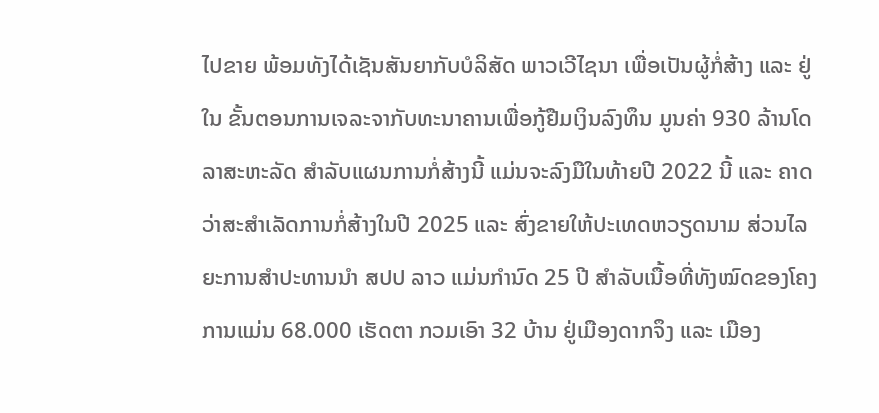ໄປຂາຍ ພ້ອມທັງໄດ້ເຊັນສັນຍາກັບບໍລິສັດ ພາວເວີໄຊນາ ເພື່ອເປັນຜູ້ກໍ່ສ້າງ ແລະ ຢູ່ໃນ ຂັ້ນຕອນການເຈລະຈາກັບທະນາຄານເພື່ອກູ້ຢືມເງິນລົງທຶນ ມູນຄ່າ 930 ລ້ານໂດລາສະຫະລັດ ສຳລັບແຜນການກໍ່ສ້າງນີ້ ແມ່ນຈະລົງມືໃນທ້າຍປີ 2022 ນີ້ ແລະ ຄາດວ່າສະສຳເລັດການກໍ່ສ້າງໃນປີ 2025 ແລະ ສົ່ງຂາຍໃຫ້ປະເທດຫວຽດນາມ ສ່ວນໄລຍະການສຳປະທານນຳ ສປປ ລາວ ແມ່ນກຳນົດ 25 ປີ ສຳລັບເນື້ອທີ່ທັງໝົດຂອງໂຄງການແມ່ນ 68.000 ເຮັດຕາ ກວມເອົາ 32 ບ້ານ ຢູ່ເມືອງດາກຈຶງ ແລະ ເມືອງ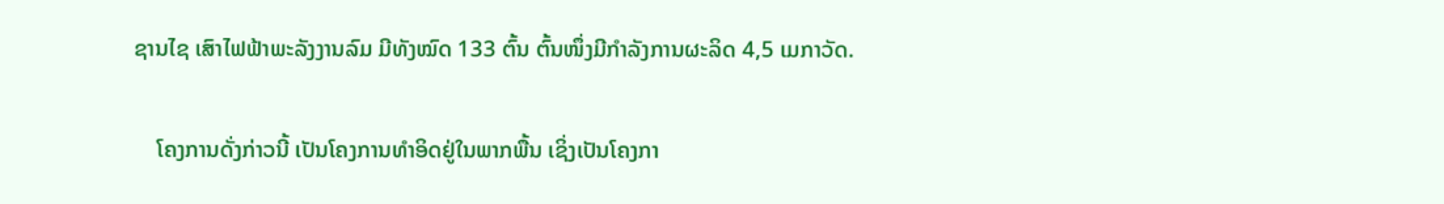ຊານໄຊ ເສົາໄຟຟ້າພະລັງງານລົມ ມີທັງໝົດ 133 ຕົ້ນ ຕົ້ນໜຶ່ງມີກຳລັງການຜະລິດ 4,5 ເມກາວັດ.

    ໂຄງການດັ່ງກ່າວນີ້ ເປັນໂຄງການທຳອິດຢູ່ໃນພາກພື້ນ ເຊິ່ງເປັນໂຄງກາ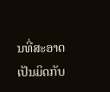ນທີ່ສະອາດ ເປັນມິດກັບ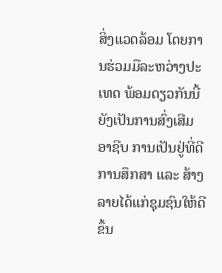ສິ່ງແວດລ້ອມ ໂດຍການຮ່ວມມືລະຫວ່າງປະເທດ ພ້ອມດຽວກັນນີ້ ຍັງເປັນການສົ່ງເສີມອາຊີບ ການເປັນຢູ່ທີ່ດີ ການສຶກສາ ແລະ ສ້າງລາຍໄດ້ແກ່ຊຸມຊົນໃຫ້ດີຂຶ້ນ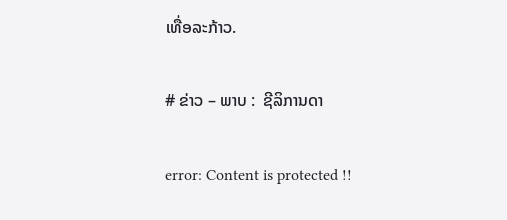ເທື່ອລະກ້າວ.

# ຂ່າວ – ພາບ :  ຊີລິການດາ

error: Content is protected !!